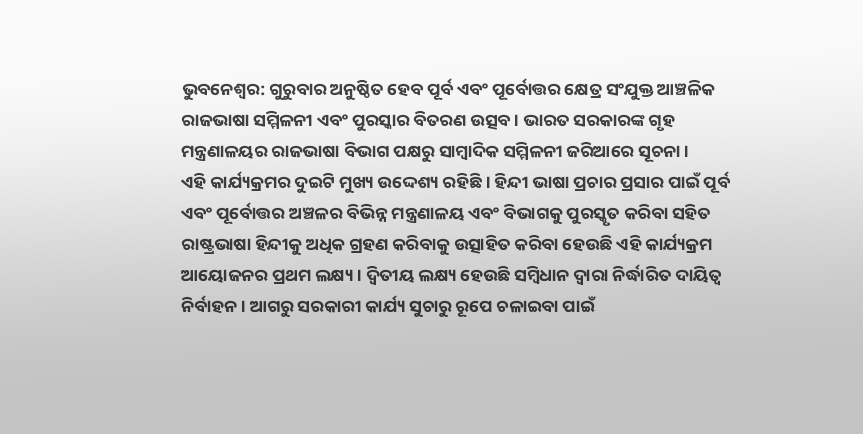ଭୁବନେଶ୍ବର: ଗୁରୁବାର ଅନୁଷ୍ଠିତ ହେବ ପୂର୍ବ ଏବଂ ପୂର୍ବୋତ୍ତର କ୍ଷେତ୍ର ସଂଯୁକ୍ତ ଆଞ୍ଚଳିକ ରାଜଭାଷା ସମ୍ମିଳନୀ ଏବଂ ପୁରସ୍କାର ବିତରଣ ଉତ୍ସବ । ଭାରତ ସରକାରଙ୍କ ଗୃହ ମନ୍ତ୍ରଣାଳୟର ରାଜଭାଷା ବିଭାଗ ପକ୍ଷରୁ ସାମ୍ବାଦିକ ସମ୍ମିଳନୀ ଜରିଆରେ ସୂଚନା ।
ଏହି କାର୍ଯ୍ୟକ୍ରମର ଦୁଇଟି ମୁଖ୍ୟ ଉଦ୍ଦେଶ୍ୟ ରହିଛି । ହିନ୍ଦୀ ଭାଷା ପ୍ରଚାର ପ୍ରସାର ପାଇଁ ପୂର୍ବ ଏବଂ ପୂର୍ବୋତ୍ତର ଅଞ୍ଚଳର ବିଭିନ୍ନ ମନ୍ତ୍ରଣାଳୟ ଏବଂ ବିଭାଗକୁ ପୁରସ୍କୃତ କରିବା ସହିତ ରାଷ୍ଟ୍ରଭାଷା ହିନ୍ଦୀକୁ ଅଧିକ ଗ୍ରହଣ କରିବାକୁ ଉତ୍ସାହିତ କରିବା ହେଉଛି ଏହି କାର୍ଯ୍ୟକ୍ରମ ଆୟୋଜନର ପ୍ରଥମ ଲକ୍ଷ୍ୟ । ଦ୍ଵିତୀୟ ଲକ୍ଷ୍ୟ ହେଉଛି ସମ୍ବିଧାନ ଦ୍ବାରା ନିର୍ଦ୍ଧାରିତ ଦାୟିତ୍ବ ନିର୍ବାହନ । ଆଗରୁ ସରକାରୀ କାର୍ଯ୍ୟ ସୁଚାରୁ ରୂପେ ଚଳାଇବା ପାଇଁ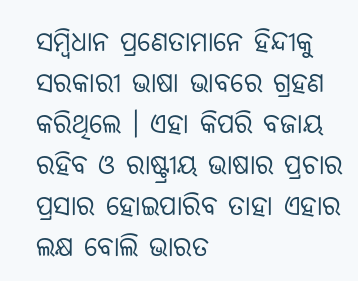ସମ୍ବିଧାନ ପ୍ରଣେତାମାନେ ହିନ୍ଦୀକୁ ସରକାରୀ ଭାଷା ଭାବରେ ଗ୍ରହଣ କରିଥିଲେ । ଏହା କିପରି ବଜାୟ ରହିବ ଓ ରାଷ୍ଟ୍ରୀୟ ଭାଷାର ପ୍ରଚାର ପ୍ରସାର ହୋଇପାରିବ ତାହା ଏହାର ଲକ୍ଷ ବୋଲି ଭାରତ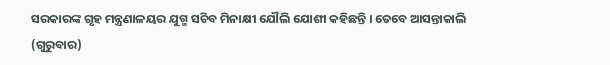ସରକାରଙ୍କ ଗୃହ ମନ୍ତ୍ରଣାଳୟର ଯୁଗ୍ମ ସଚିବ ମିନାକ୍ଷୀ ଯୌଲି ଯୋଶୀ କହିଛନ୍ତି । ତେବେ ଆସନ୍ତାକାଲି (ଗୁରୁବାର)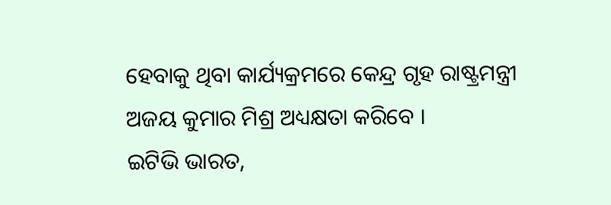ହେବାକୁ ଥିବା କାର୍ଯ୍ୟକ୍ରମରେ କେନ୍ଦ୍ର ଗୃହ ରାଷ୍ଟ୍ରମନ୍ତ୍ରୀ ଅଜୟ କୁମାର ମିଶ୍ର ଅଧ୍ୟକ୍ଷତା କରିବେ ।
ଇଟିଭି ଭାରତ,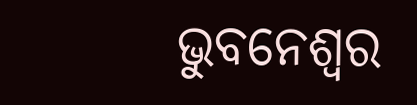ଭୁବନେଶ୍ବର